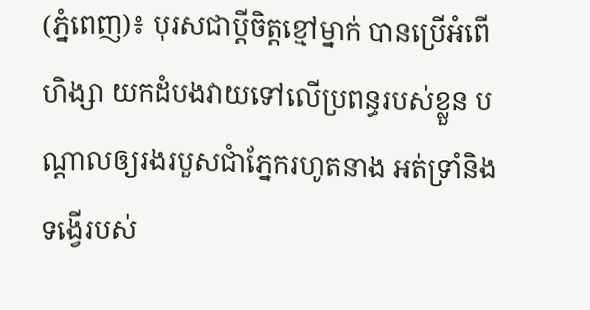(ភ្នំពេញ)៖ បុរសជាប្ដីចិត្តខ្មៅម្នាក់ បានប្រើអំពើហិង្សា យកដំបងវាយទៅលើប្រពន្ធរបស់ខ្លួន បណ្ដាលឲ្យរងរបួសជាំភ្នែករហូតនាង អត់ទ្រាំនិងទង្វើរបស់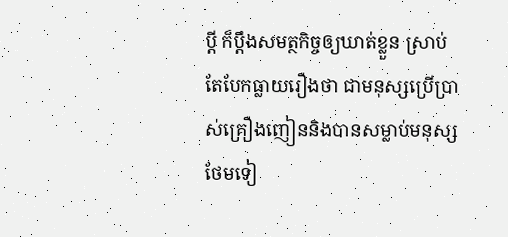ប្ដី ក៏ប្ដឹងសមត្ថកិច្ចឲ្យឃាត់ខ្លួន ស្រាប់តែបែកធ្លាយរឿងថា ជាមនុស្សប្រើប្រាស់គ្រឿងញៀននិងបានសម្លាប់មនុស្ស ថែមទៀ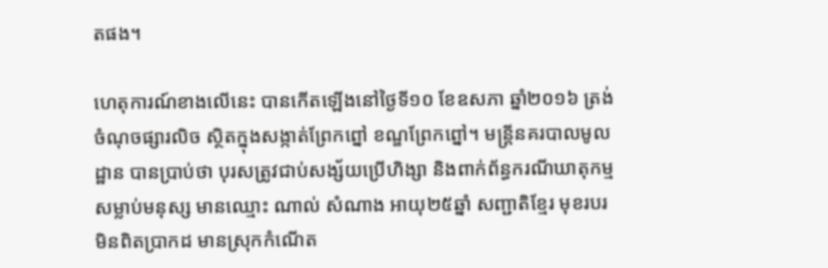តផង។

ហេតុការណ៍ខាងលើនេះ បានកើតឡើងនៅថ្ងៃទី១០ ខែឧសភា ឆ្នាំ២០១៦ ត្រង់ចំណុចផ្សារលិច ស្ថិតក្នុងសង្កាត់ព្រែកព្នៅ ខណ្ឌព្រែកព្នៅ។ មន្ត្រីនគរបាលមូលដ្ឋាន បានប្រាប់ថា បុរសត្រូវជាប់សង្ស័យប្រើហិង្សា និងពាក់ព័ន្ធករណីឃាតុកម្មសម្លាប់មនុស្ស មានឈ្មោះ ណាល់ សំណាង អាយុ២៥ឆ្នាំ សញ្ជាតិខ្មែរ មុខរបរមិនពិតប្រាកដ មានស្រុកកំណើត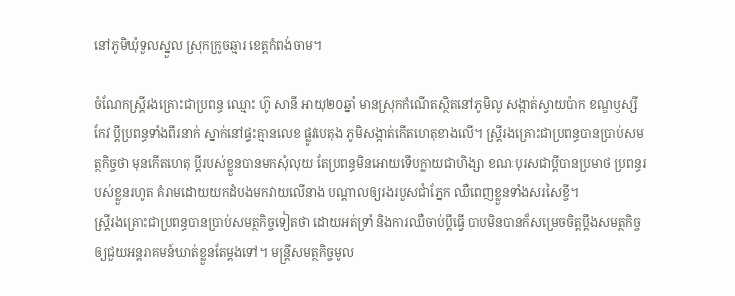នៅភូមិឃុំទួលស្នួល ស្រុកក្រូចឆ្មារ ខេត្តកំពង់ចាម។

ចំណែកស្ត្រីរងគ្រោះជាប្រពន្ធ ឈ្មោះ ហ៊ូ សានី អាយុ២០ឆ្នាំ មានស្រុកកំណើតស្ថិតនៅភូមិលូ សង្កាត់ស្វាយប៉ាក ខណ្ឌឫស្សីកែវ ប្ដីប្រពន្ធទាំងពីរនាក់ ស្នាក់នៅផ្ទះគ្មានលេខ ផ្លូវបេតុង ភូមិសង្កាត់កើតហេតុខាងលើ។ ស្ត្រីរងគ្រោះជាប្រពន្ធបានប្រាប់សមត្ថកិច្ចថា មុនកើតហេតុ ប្តីរបស់ខ្លួនបានមកសុំលុយ តែប្រពន្ធមិនអោយទើបក្លាយជាហិង្សា ខណៈបុរសជាប្ដីបានប្រមាថ ប្រពន្ធរបស់ខ្លួនរហូត គំរាមដោយយកដំបងមកវាយលើនាង បណ្ដាលឲ្យរងរបួសជាំភ្នែក ឈឺពេញខ្លួនទាំងសរសៃខ្ចី។
ស្ត្រីរងគ្រោះជាប្រពន្ធបានប្រាប់សមត្ថកិច្ចទៀតថា ដោយអត់ទ្រាំ និងការឈឺចាប់ប្ដីធ្វើ បាបមិនបានក៏សម្រេចចិត្តប្ដឹងសមត្ថកិច្ច ឲ្យជួយអន្តរាគមន៍ឃាត់ខ្លួនតែម្ដងទៅ។ មន្ត្រីសមត្ថកិច្ចមូល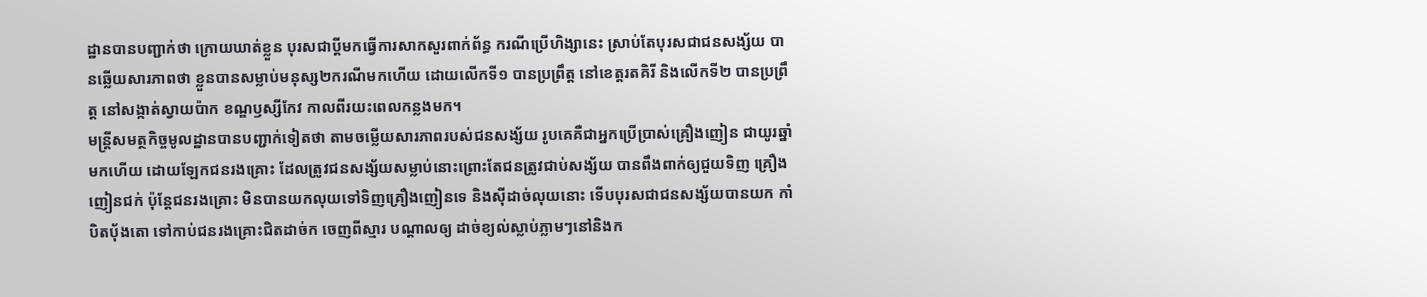ដ្ឋានបានបញ្ជាក់ថា ក្រោយឃាត់ខ្លួន បុរសជាប្ដីមកធ្វើការសាកសួរពាក់ព័ន្ធ ករណីប្រើហិង្សានេះ ស្រាប់តែបុរសជាជនសង្ស័យ បានឆ្លើយសារភាពថា ខ្លួនបានសម្លាប់មនុស្ស២ករណីមកហើយ ដោយលើកទី១ បានប្រព្រឹត្ត នៅខេត្តរតគិរី និងលើកទី២ បានប្រព្រឹត្ត នៅសង្កាត់ស្វាយប៉ាក ខណ្ឌឫស្សីកែវ កាលពីរយះពេលកន្លងមក។
មន្ត្រីសមត្ថកិច្ចមូលដ្ឋានបានបញ្ជាក់ទៀតថា តាមចម្លើយសារភាពរបស់ជនសង្ស័យ រូបគេគឺជាអ្នកប្រើប្រាស់គ្រឿងញៀន ជាយូរឆ្នាំមកហើយ ដោយឡែកជនរងគ្រោះ ដែលត្រូវជនសង្ស័យសម្លាប់នោះព្រោះតែជនត្រូវជាប់សង្ស័យ បានពឹងពាក់ឲ្យជួយទិញ គ្រឿងញៀនជក់ ប៉ុន្តែជនរងគ្រោះ មិនបានយកលុយទៅទិញគ្រឿងញៀនទេ និងស៊ីដាច់លុយនោះ ទើបបុរសជាជនសង្ស័យបានយក កាំបិតប៉័ងតោ ទៅកាប់ជនរងគ្រោះជិតដាច់ក ចេញពីស្មារ បណ្ដាលឲ្យ ដាច់ខ្យល់ស្លាប់ភ្លាមៗនៅនិងក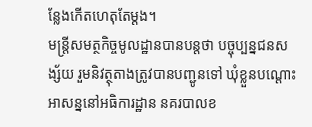ន្លែងកើតហេតុតែម្ដង។
មន្ត្រីសមត្ថកិច្ចមូលដ្ឋានបានបន្តថា បច្ចុប្បន្នជនសង្ស័យ រួមនិវត្ថុតាងត្រូវបានបញ្ជូនទៅ ឃុំខ្លួនបណ្ដោះអាសន្ននៅអធិការដ្ឋាន នគរបាលខ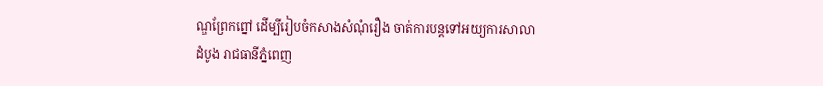ណ្ឌព្រែកព្នៅ ដើម្បីរៀបចំកសាងសំណុំរឿង ចាត់ការបន្តទៅអយ្យការសាលាដំបូង រាជធានីភ្នំពេញ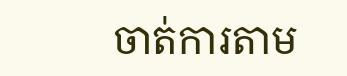ចាត់ការតាម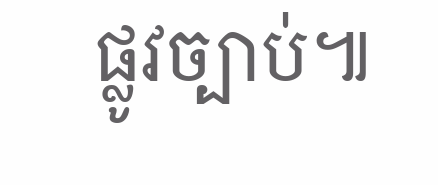ផ្លូវច្បាប់៕